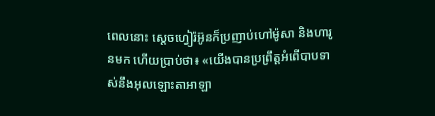ពេលនោះ ស្តេចហ្វៀរ៉អ៊ូនក៏ប្រញាប់ហៅម៉ូសា និងហារូនមក ហើយប្រាប់ថា៖ «យើងបានប្រព្រឹត្តអំពើបាបទាស់នឹងអុលឡោះតាអាឡា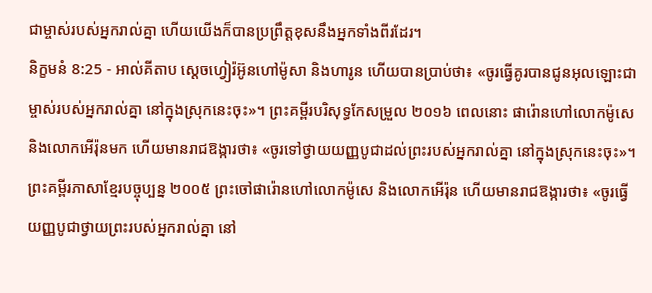ជាម្ចាស់របស់អ្នករាល់គ្នា ហើយយើងក៏បានប្រព្រឹត្តខុសនឹងអ្នកទាំងពីរដែរ។
និក្ខមនំ 8:25 - អាល់គីតាប ស្តេចហ្វៀរ៉អ៊ូនហៅម៉ូសា និងហារូន ហើយបានប្រាប់ថា៖ «ចូរធ្វើគូរបានជូនអុលឡោះជាម្ចាស់របស់អ្នករាល់គ្នា នៅក្នុងស្រុកនេះចុះ»។ ព្រះគម្ពីរបរិសុទ្ធកែសម្រួល ២០១៦ ពេលនោះ ផារ៉ោនហៅលោកម៉ូសេ និងលោកអើរ៉ុនមក ហើយមានរាជឱង្ការថា៖ «ចូរទៅថ្វាយយញ្ញបូជាដល់ព្រះរបស់អ្នករាល់គ្នា នៅក្នុងស្រុកនេះចុះ»។ ព្រះគម្ពីរភាសាខ្មែរបច្ចុប្បន្ន ២០០៥ ព្រះចៅផារ៉ោនហៅលោកម៉ូសេ និងលោកអើរ៉ុន ហើយមានរាជឱង្ការថា៖ «ចូរធ្វើយញ្ញបូជាថ្វាយព្រះរបស់អ្នករាល់គ្នា នៅ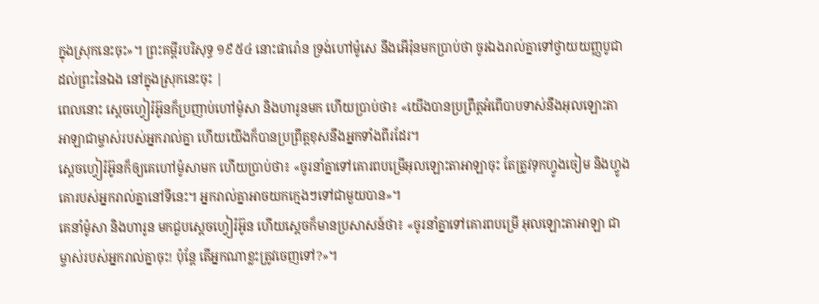ក្នុងស្រុកនេះចុះ»។ ព្រះគម្ពីរបរិសុទ្ធ ១៩៥៤ នោះផារ៉ោន ទ្រង់ហៅម៉ូសេ នឹងអើរ៉ុនមកប្រាប់ថា ចូរឯងរាល់គ្នាទៅថ្វាយយញ្ញបូជាដល់ព្រះនៃឯង នៅក្នុងស្រុកនេះចុះ |
ពេលនោះ ស្តេចហ្វៀរ៉អ៊ូនក៏ប្រញាប់ហៅម៉ូសា និងហារូនមក ហើយប្រាប់ថា៖ «យើងបានប្រព្រឹត្តអំពើបាបទាស់នឹងអុលឡោះតាអាឡាជាម្ចាស់របស់អ្នករាល់គ្នា ហើយយើងក៏បានប្រព្រឹត្តខុសនឹងអ្នកទាំងពីរដែរ។
ស្តេចហ្វៀរ៉អ៊ូនក៏ឲ្យគេហៅម៉ូសាមក ហើយប្រាប់ថា៖ «ចូរនាំគ្នាទៅគោរពបម្រើអុលឡោះតាអាឡាចុះ តែត្រូវទុកហ្វូងចៀម និងហ្វូងគោរបស់អ្នករាល់គ្នានៅទីនេះ។ អ្នករាល់គ្នាអាចយកក្មេងៗទៅជាមួយបាន»។
គេនាំម៉ូសា និងហារូន មកជួបស្តេចហ្វៀរ៉អ៊ូន ហើយស្តេចក៏មានប្រសាសន៍ថា៖ «ចូរនាំគ្នាទៅគោរពបម្រើ អុលឡោះតាអាឡា ជាម្ចាស់របស់អ្នករាល់គ្នាចុះ! ប៉ុន្តែ តើអ្នកណាខ្លះត្រូវចេញទៅ?»។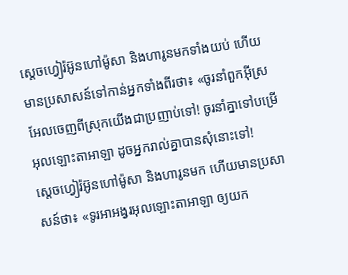ស្តេចហ្វៀរ៉អ៊ូនហៅម៉ូសា និងហារូនមកទាំងយប់ ហើយមានប្រសាសន៍ទៅកាន់អ្នកទាំងពីរថា៖ «ចូរនាំពួកអ៊ីស្រអែលចេញពីស្រុកយើងជាប្រញាប់ទៅ! ចូរនាំគ្នាទៅបម្រើអុលឡោះតាអាឡា ដូចអ្នករាល់គ្នាបានសុំនោះទៅ!
ស្តេចហ្វៀរ៉អ៊ូនហៅម៉ូសា និងហារូនមក ហើយមានប្រសាសន៍ថា៖ «ទូរអាអង្វរអុលឡោះតាអាឡា ឲ្យយក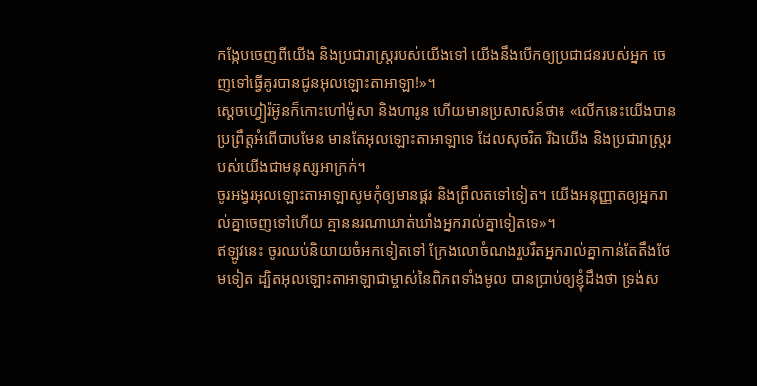កង្កែបចេញពីយើង និងប្រជារាស្ត្ររបស់យើងទៅ យើងនឹងបើកឲ្យប្រជាជនរបស់អ្នក ចេញទៅធ្វើគូរបានជូនអុលឡោះតាអាឡា!»។
ស្តេចហ្វៀរ៉អ៊ូនក៏កោះហៅម៉ូសា និងហារូន ហើយមានប្រសាសន៍ថា៖ «លើកនេះយើងបានប្រព្រឹត្តអំពើបាបមែន មានតែអុលឡោះតាអាឡាទេ ដែលសុចរិត រីឯយើង និងប្រជារាស្ត្ររបស់យើងជាមនុស្សអាក្រក់។
ចូរអង្វរអុលឡោះតាអាឡាសូមកុំឲ្យមានផ្គរ និងព្រឹលតទៅទៀត។ យើងអនុញ្ញាតឲ្យអ្នករាល់គ្នាចេញទៅហើយ គ្មាននរណាឃាត់ឃាំងអ្នករាល់គ្នាទៀតទេ»។
ឥឡូវនេះ ចូរឈប់និយាយចំអកទៀតទៅ ក្រែងលោចំណងរួបរឹតអ្នករាល់គ្នាកាន់តែតឹងថែមទៀត ដ្បិតអុលឡោះតាអាឡាជាម្ចាស់នៃពិភពទាំងមូល បានប្រាប់ឲ្យខ្ញុំដឹងថា ទ្រង់ស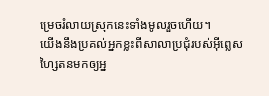ម្រេចរំលាយស្រុកនេះទាំងមូលរួចហើយ។
យើងនឹងប្រគល់អ្នកខ្លះពីសាលាប្រជុំរបស់អ៊ីព្លេសហ្សៃតនមកឲ្យអ្ន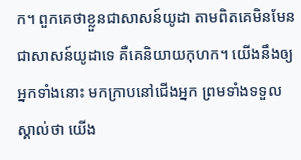ក។ ពួកគេថាខ្លួនជាសាសន៍យូដា តាមពិតគេមិនមែនជាសាសន៍យូដាទេ គឺគេនិយាយកុហក។ យើងនឹងឲ្យអ្នកទាំងនោះ មកក្រាបនៅជើងអ្នក ព្រមទាំងទទួលស្គាល់ថា យើង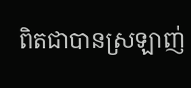ពិតជាបានស្រឡាញ់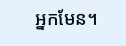អ្នកមែន។